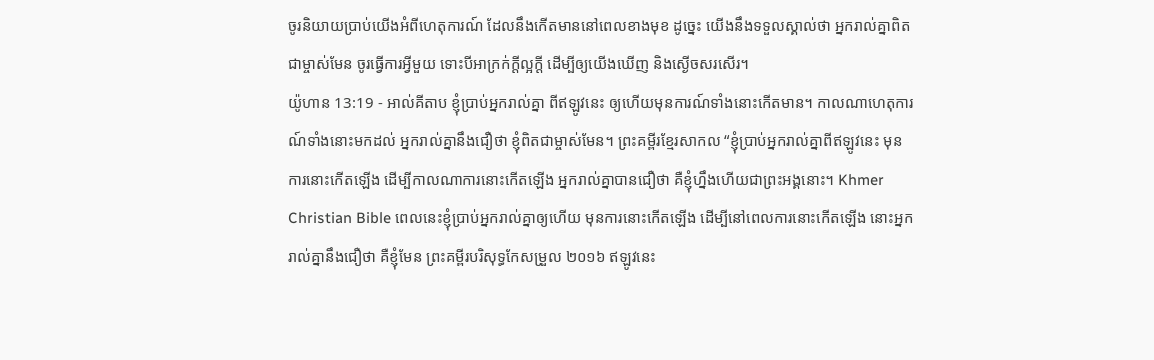ចូរនិយាយប្រាប់យើងអំពីហេតុការណ៍ ដែលនឹងកើតមាននៅពេលខាងមុខ ដូច្នេះ យើងនឹងទទួលស្គាល់ថា អ្នករាល់គ្នាពិតជាម្ចាស់មែន ចូរធ្វើការអ្វីមួយ ទោះបីអាក្រក់ក្ដីល្អក្ដី ដើម្បីឲ្យយើងឃើញ និងស្ងើចសរសើរ។
យ៉ូហាន 13:19 - អាល់គីតាប ខ្ញុំប្រាប់អ្នករាល់គ្នា ពីឥឡូវនេះ ឲ្យហើយមុនការណ៍ទាំងនោះកើតមាន។ កាលណាហេតុការណ៍ទាំងនោះមកដល់ អ្នករាល់គ្នានឹងជឿថា ខ្ញុំពិតជាម្ចាស់មែន។ ព្រះគម្ពីរខ្មែរសាកល “ខ្ញុំប្រាប់អ្នករាល់គ្នាពីឥឡូវនេះ មុនការនោះកើតឡើង ដើម្បីកាលណាការនោះកើតឡើង អ្នករាល់គ្នាបានជឿថា គឺខ្ញុំហ្នឹងហើយជាព្រះអង្គនោះ។ Khmer Christian Bible ពេលនេះខ្ញុំប្រាប់អ្នករាល់គ្នាឲ្យហើយ មុនការនោះកើតឡើង ដើម្បីនៅពេលការនោះកើតឡើង នោះអ្នករាល់គ្នានឹងជឿថា គឺខ្ញុំមែន ព្រះគម្ពីរបរិសុទ្ធកែសម្រួល ២០១៦ ឥឡូវនេះ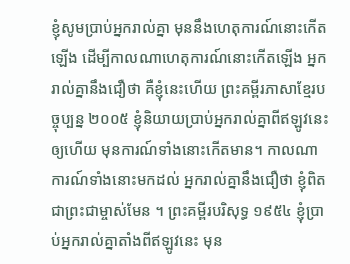ខ្ញុំសូមប្រាប់អ្នករាល់គ្នា មុននឹងហេតុការណ៍នោះកើតឡើង ដើម្បីកាលណាហេតុការណ៍នោះកើតឡើង អ្នករាល់គ្នានឹងជឿថា គឺខ្ញុំនេះហើយ ព្រះគម្ពីរភាសាខ្មែរបច្ចុប្បន្ន ២០០៥ ខ្ញុំនិយាយប្រាប់អ្នករាល់គ្នាពីឥឡូវនេះឲ្យហើយ មុនការណ៍ទាំងនោះកើតមាន។ កាលណាការណ៍ទាំងនោះមកដល់ អ្នករាល់គ្នានឹងជឿថា ខ្ញុំពិតជាព្រះជាម្ចាស់មែន ។ ព្រះគម្ពីរបរិសុទ្ធ ១៩៥៤ ខ្ញុំប្រាប់អ្នករាល់គ្នាតាំងពីឥឡូវនេះ មុន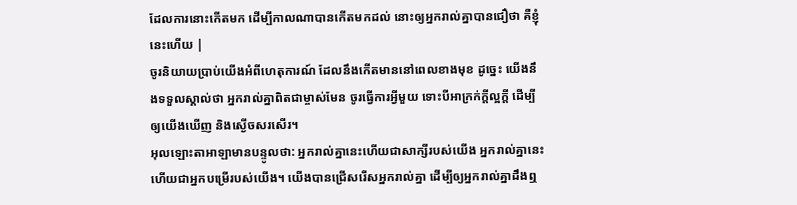ដែលការនោះកើតមក ដើម្បីកាលណាបានកើតមកដល់ នោះឲ្យអ្នករាល់គ្នាបានជឿថា គឺខ្ញុំនេះហើយ |
ចូរនិយាយប្រាប់យើងអំពីហេតុការណ៍ ដែលនឹងកើតមាននៅពេលខាងមុខ ដូច្នេះ យើងនឹងទទួលស្គាល់ថា អ្នករាល់គ្នាពិតជាម្ចាស់មែន ចូរធ្វើការអ្វីមួយ ទោះបីអាក្រក់ក្ដីល្អក្ដី ដើម្បីឲ្យយើងឃើញ និងស្ងើចសរសើរ។
អុលឡោះតាអាឡាមានបន្ទូលថា: អ្នករាល់គ្នានេះហើយជាសាក្សីរបស់យើង អ្នករាល់គ្នានេះហើយជាអ្នកបម្រើរបស់យើង។ យើងបានជ្រើសរើសអ្នករាល់គ្នា ដើម្បីឲ្យអ្នករាល់គ្នាដឹងឮ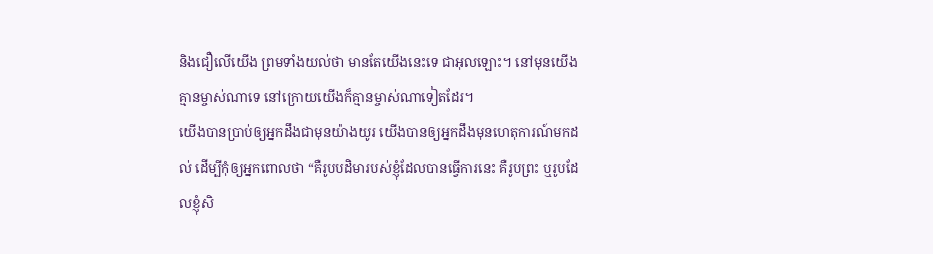និងជឿលើយើង ព្រមទាំងយល់ថា មានតែយើងនេះទេ ជាអុលឡោះ។ នៅមុនយើងគ្មានម្ចាស់ណាទេ នៅក្រោយយើងក៏គ្មានម្ចាស់ណាទៀតដែរ។
យើងបានប្រាប់ឲ្យអ្នកដឹងជាមុនយ៉ាងយូរ យើងបានឲ្យអ្នកដឹងមុនហេតុការណ៍មកដល់ ដើម្បីកុំឲ្យអ្នកពោលថា “គឺរូបបដិមារបស់ខ្ញុំដែលបានធ្វើការនេះ គឺរូបព្រះ ឬរូបដែលខ្ញុំសិ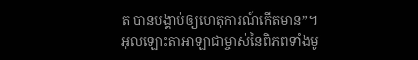ត បានបង្គាប់ឲ្យហេតុការណ៍កើតមាន”។
អុលឡោះតាអាឡាជាម្ចាស់នៃពិភពទាំងមូ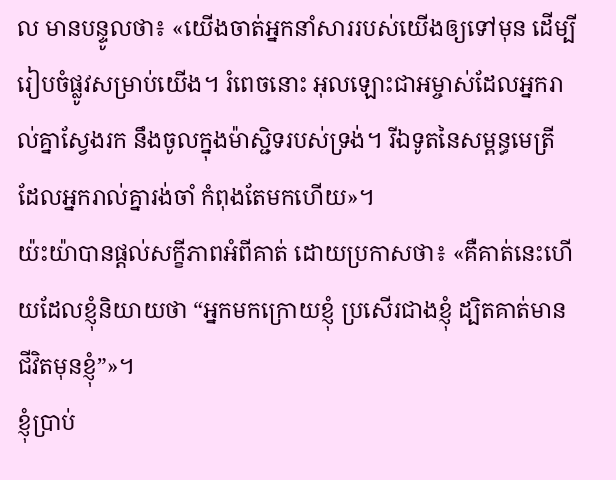ល មានបន្ទូលថា៖ «យើងចាត់អ្នកនាំសាររបស់យើងឲ្យទៅមុន ដើម្បីរៀបចំផ្លូវសម្រាប់យើង។ រំពេចនោះ អុលឡោះជាអម្ចាស់ដែលអ្នករាល់គ្នាស្វែងរក នឹងចូលក្នុងម៉ាស្ជិទរបស់ទ្រង់។ រីឯទូតនៃសម្ពន្ធមេត្រី ដែលអ្នករាល់គ្នារង់ចាំ កំពុងតែមកហើយ»។
យ៉ះយ៉ាបានផ្ដល់សក្ខីភាពអំពីគាត់ ដោយប្រកាសថា៖ «គឺគាត់នេះហើយដែលខ្ញុំនិយាយថា “អ្នកមកក្រោយខ្ញុំ ប្រសើរជាងខ្ញុំ ដ្បិតគាត់មានជីវិតមុនខ្ញុំ”»។
ខ្ញុំប្រាប់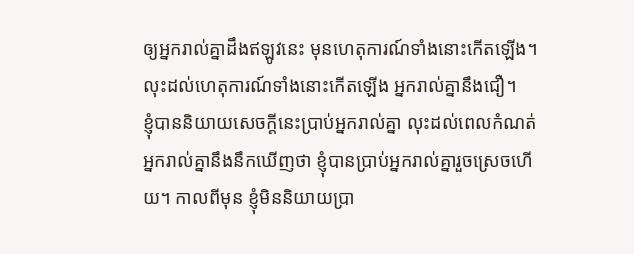ឲ្យអ្នករាល់គ្នាដឹងឥឡូវនេះ មុនហេតុការណ៍ទាំងនោះកើតឡើង។ លុះដល់ហេតុការណ៍ទាំងនោះកើតឡើង អ្នករាល់គ្នានឹងជឿ។
ខ្ញុំបាននិយាយសេចក្ដីនេះប្រាប់អ្នករាល់គ្នា លុះដល់ពេលកំណត់ អ្នករាល់គ្នានឹងនឹកឃើញថា ខ្ញុំបានប្រាប់អ្នករាល់គ្នារួចស្រេចហើយ។ កាលពីមុន ខ្ញុំមិននិយាយប្រា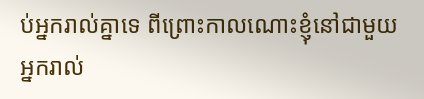ប់អ្នករាល់គ្នាទេ ពីព្រោះកាលណោះខ្ញុំនៅជាមួយអ្នករាល់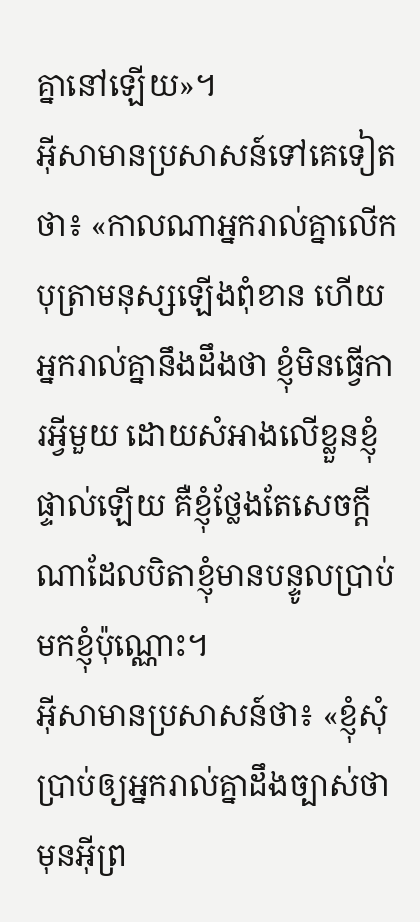គ្នានៅឡើយ»។
អ៊ីសាមានប្រសាសន៍ទៅគេទៀតថា៖ «កាលណាអ្នករាល់គ្នាលើកបុត្រាមនុស្សឡើងពុំខាន ហើយអ្នករាល់គ្នានឹងដឹងថា ខ្ញុំមិនធ្វើការអ្វីមួយ ដោយសំអាងលើខ្លួនខ្ញុំផ្ទាល់ឡើយ គឺខ្ញុំថ្លែងតែសេចក្ដីណាដែលបិតាខ្ញុំមានបន្ទូលប្រាប់មកខ្ញុំប៉ុណ្ណោះ។
អ៊ីសាមានប្រសាសន៍ថា៖ «ខ្ញុំសុំប្រាប់ឲ្យអ្នករាល់គ្នាដឹងច្បាស់ថា មុនអ៊ីព្រ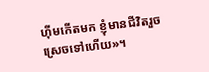ហ៊ីមកើតមក ខ្ញុំមានជីវិតរួចស្រេចទៅហើយ»។